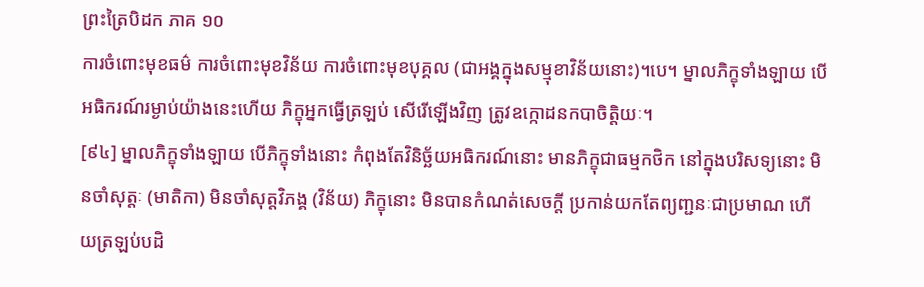ព្រះត្រៃបិដក ភាគ ១០
ការចំពោះមុខធម៌ ការចំពោះមុខវិន័យ ការចំពោះមុខបុគ្គល (ជាអង្គក្នុងសម្មុខាវិន័យនោះ)។បេ។ ម្នាលភិក្ខុទាំងឡាយ បើអធិករណ៍រម្ងាប់យ៉ាងនេះហើយ ភិក្ខុអ្នកធ្វើត្រឡប់ សើរើឡើងវិញ ត្រូវឧក្កោដនកបាចិត្តិយៈ។
[៩៤] ម្នាលភិក្ខុទាំងឡាយ បើភិក្ខុទាំងនោះ កំពុងតែវិនិច្ឆ័យអធិករណ៍នោះ មានភិក្ខុជាធម្មកថិក នៅក្នុងបរិសទ្យនោះ មិនចាំសុត្តៈ (មាតិកា) មិនចាំសុត្តវិភង្គ (វិន័យ) ភិក្ខុនោះ មិនបានកំណត់សេចក្តី ប្រកាន់យកតែព្យញ្ជនៈជាប្រមាណ ហើយត្រឡប់បដិ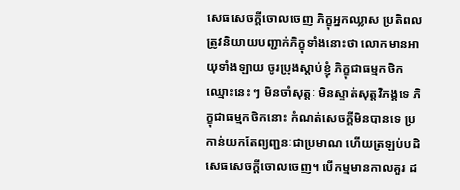សេធសេចក្តីចោលចេញ ភិក្ខុអ្នកឈ្លាស ប្រតិពល ត្រូវនិយាយបញ្ជាក់ភិក្ខុទាំងនោះថា លោកមានអាយុទាំងឡាយ ចូរប្រុងស្តាប់ខ្ញុំ ភិក្ខុជាធម្មកថិកឈ្មោះនេះ ៗ មិនចាំសុត្តៈ មិនស្ទាត់សុត្តវិភង្គទេ ភិក្ខុជាធម្មកថិកនោះ កំណត់សេចក្តីមិនបានទេ ប្រកាន់យកតែព្យញ្ជនៈជាប្រមាណ ហើយត្រឡប់បដិសេធសេចក្តីចោលចេញ។ បើកម្មមានកាលគួរ ដ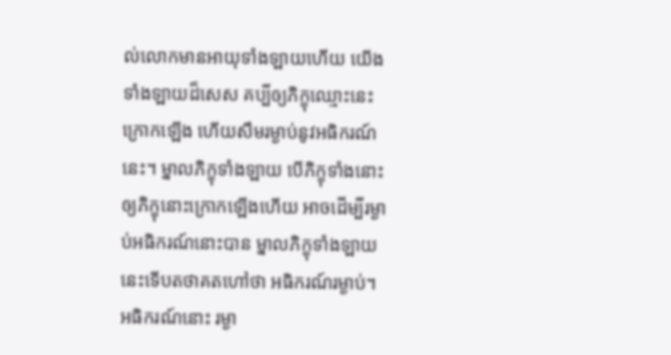ល់លោកមានអាយុទាំងឡាយហើយ យើងទាំងឡាយដ៏សេស គប្បីឲ្យភិក្ខុឈ្មោះនេះ ក្រោកឡើង ហើយសឹមរម្ងាប់នូវអធិករណ៍នេះ។ ម្នាលភិក្ខុទាំងឡាយ បើភិក្ខុទាំងនោះ ឲ្យភិក្ខុនោះក្រោកឡើងហើយ អាចដើម្បីរម្ងាប់អធិករណ៍នោះបាន ម្នាលភិក្ខុទាំងឡាយ នេះទើបតថាគតហៅថា អធិករណ៍រម្ងាប់។ អធិករណ៍នោះ រម្ងា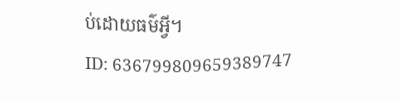ប់ដោយធម៌អ្វី។
ID: 636799809659389747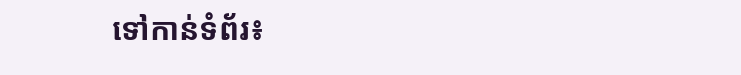ទៅកាន់ទំព័រ៖